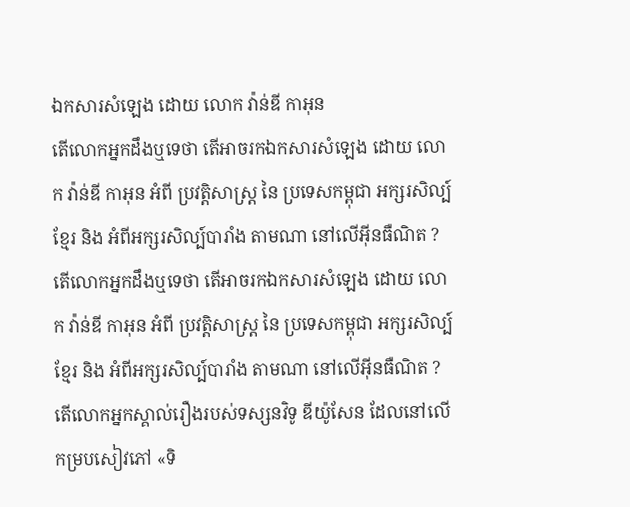ឯកសារសំឡេង ដោយ លោក វ៉ាន់ឌី កាអុន
តើលោកអ្នកដឹងឬទេថា តើអាចរកឯកសារសំឡេង ដោយ លោក វ៉ាន់ឌី កាអុន អំពី ប្រវត្តិសាស្រ្ដ នៃ ប្រទេសកម្ពុជា អក្សរសិល្ប៍ខ្មែរ និង អំពីអក្សរសិល្ប៍បារាំង តាមណា នៅលើអុីនធឺណិត ?
តើលោកអ្នកដឹងឬទេថា តើអាចរកឯកសារសំឡេង ដោយ លោក វ៉ាន់ឌី កាអុន អំពី ប្រវត្តិសាស្រ្ដ នៃ ប្រទេសកម្ពុជា អក្សរសិល្ប៍ខ្មែរ និង អំពីអក្សរសិល្ប៍បារាំង តាមណា នៅលើអុីនធឺណិត ?
តើលោកអ្នកស្គាល់រឿងរបស់ទស្សនវិទូ ឌីយ៉ូសែន ដែលនៅលើកម្របសៀវភៅ «ទិ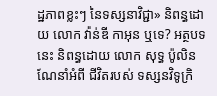ដ្ឋភាពខ្លះៗ នៃទស្សនាវិជ្ជា» និពន្ធដោយ លោក វ៉ាន់ឌី កាអុន ឬទេ? អត្ថបទនេះ និពន្ធដោយ លោក សុទ្ធ ប៉ូលិន ណែនាំអំពី ជីវិតរបស់ ទស្សនវិទូក្រិ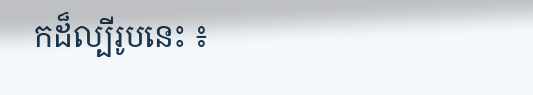កដ៏ល្បីរូបនេះ ៖